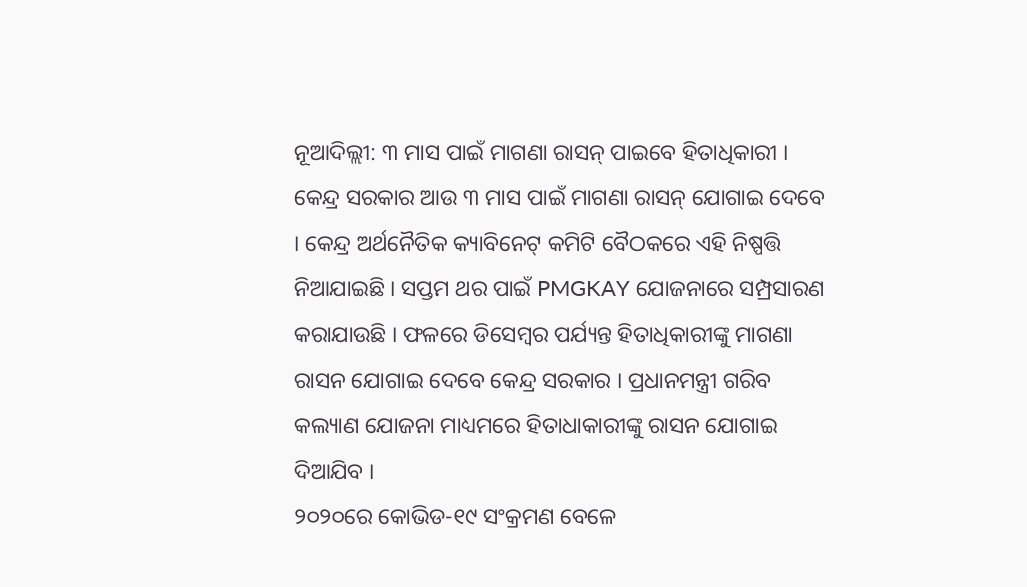ନୂଆଦିଲ୍ଲୀ: ୩ ମାସ ପାଇଁ ମାଗଣା ରାସନ୍ ପାଇବେ ହିତାଧିକାରୀ । କେନ୍ଦ୍ର ସରକାର ଆଉ ୩ ମାସ ପାଇଁ ମାଗଣା ରାସନ୍ ଯୋଗାଇ ଦେବେ । କେନ୍ଦ୍ର ଅର୍ଥନୈତିକ କ୍ୟାବିନେଟ୍ କମିଟି ବୈଠକରେ ଏହି ନିଷ୍ପତ୍ତି ନିଆଯାଇଛି । ସପ୍ତମ ଥର ପାଇଁ PMGKAY ଯୋଜନାରେ ସମ୍ପ୍ରସାରଣ କରାଯାଉଛି । ଫଳରେ ଡିସେମ୍ବର ପର୍ଯ୍ୟନ୍ତ ହିତାଧିକାରୀଙ୍କୁ ମାଗଣା ରାସନ ଯୋଗାଇ ଦେବେ କେନ୍ଦ୍ର ସରକାର । ପ୍ରଧାନମନ୍ତ୍ରୀ ଗରିବ କଲ୍ୟାଣ ଯୋଜନା ମାଧ୍ୟମରେ ହିତାଧାକାରୀଙ୍କୁ ରାସନ ଯୋଗାଇ ଦିଆଯିବ ।
୨୦୨୦ରେ କୋଭିଡ-୧୯ ସଂକ୍ରମଣ ବେଳେ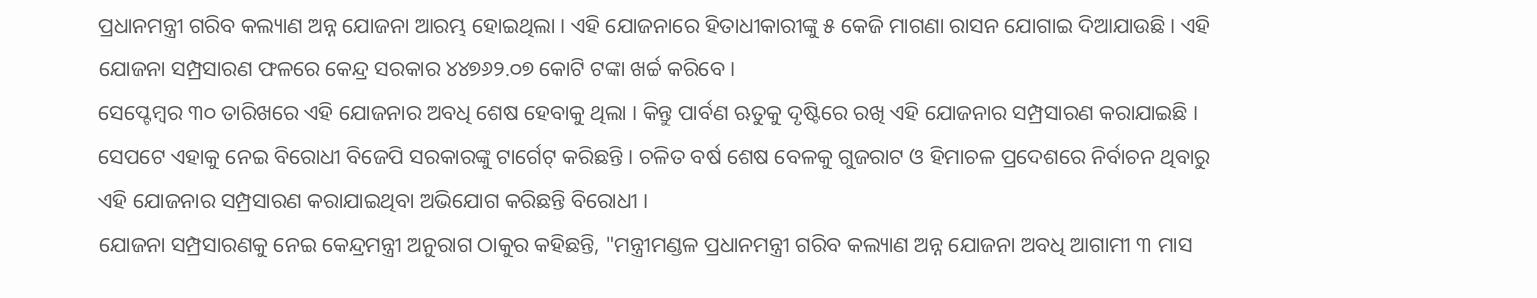ପ୍ରଧାନମନ୍ତ୍ରୀ ଗରିବ କଲ୍ୟାଣ ଅନ୍ନ ଯୋଜନା ଆରମ୍ଭ ହୋଇଥିଲା । ଏହି ଯୋଜନାରେ ହିତାଧୀକାରୀଙ୍କୁ ୫ କେଜି ମାଗଣା ରାସନ ଯୋଗାଇ ଦିଆଯାଉଛି । ଏହି ଯୋଜନା ସମ୍ପ୍ରସାରଣ ଫଳରେ କେନ୍ଦ୍ର ସରକାର ୪୪୭୬୨.୦୭ କୋଟି ଟଙ୍କା ଖର୍ଚ୍ଚ କରିବେ ।
ସେପ୍ଟେମ୍ବର ୩୦ ତାରିଖରେ ଏହି ଯୋଜନାର ଅବଧି ଶେଷ ହେବାକୁ ଥିଲା । କିନ୍ତୁ ପାର୍ବଣ ଋତୁକୁ ଦୃଷ୍ଟିରେ ରଖି ଏହି ଯୋଜନାର ସମ୍ପ୍ରସାରଣ କରାଯାଇଛି । ସେପଟେ ଏହାକୁ ନେଇ ବିରୋଧୀ ବିଜେପି ସରକାରଙ୍କୁ ଟାର୍ଗେଟ୍ କରିଛନ୍ତି । ଚଳିତ ବର୍ଷ ଶେଷ ବେଳକୁ ଗୁଜରାଟ ଓ ହିମାଚଳ ପ୍ରଦେଶରେ ନିର୍ବାଚନ ଥିବାରୁ ଏହି ଯୋଜନାର ସମ୍ପ୍ରସାରଣ କରାଯାଇଥିବା ଅଭିଯୋଗ କରିଛନ୍ତି ବିରୋଧୀ ।
ଯୋଜନା ସମ୍ପ୍ରସାରଣକୁ ନେଇ କେନ୍ଦ୍ରମନ୍ତ୍ରୀ ଅନୁରାଗ ଠାକୁର କହିଛନ୍ତି, "ମନ୍ତ୍ରୀମଣ୍ଡଳ ପ୍ରଧାନମନ୍ତ୍ରୀ ଗରିବ କଲ୍ୟାଣ ଅନ୍ନ ଯୋଜନା ଅବଧି ଆଗାମୀ ୩ ମାସ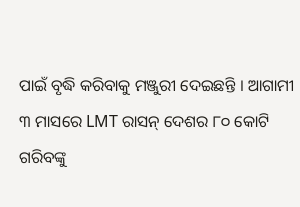ପାଇଁ ବୃଦ୍ଧି କରିବାକୁ ମଞ୍ଜୁରୀ ଦେଇଛନ୍ତି । ଆଗାମୀ ୩ ମାସରେ LMT ରାସନ୍ ଦେଶର ୮୦ କୋଟି ଗରିବଙ୍କୁ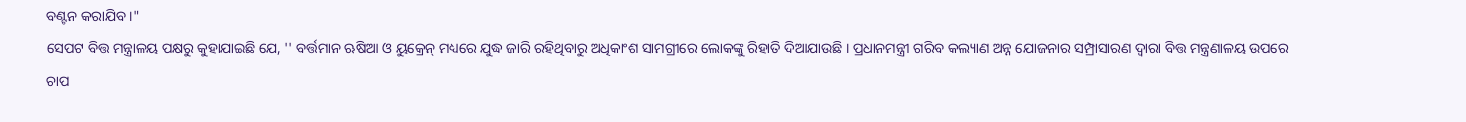ବଣ୍ଟନ କରାଯିବ ।"
ସେପଟ ବିତ୍ତ ମନ୍ତ୍ରାଳୟ ପକ୍ଷରୁ କୁହାଯାଇଛି ଯେ, '' ବର୍ତ୍ତମାନ ଋଷିଆ ଓ ୟୁକ୍ରେନ୍ ମଧ୍ୟରେ ଯୁଦ୍ଧ ଜାରି ରହିଥିବାରୁ ଅଧିକାଂଶ ସାମଗ୍ରୀରେ ଲୋକଙ୍କୁ ରିହାତି ଦିଆଯାଉଛି । ପ୍ରଧାନମନ୍ତ୍ରୀ ଗରିବ କଲ୍ୟାଣ ଅନ୍ନ ଯୋଜନାର ସମ୍ପ୍ରାସାରଣ ଦ୍ବାରା ବିତ୍ତ ମନ୍ତ୍ରଣାଳୟ ଉପରେ ଚାପ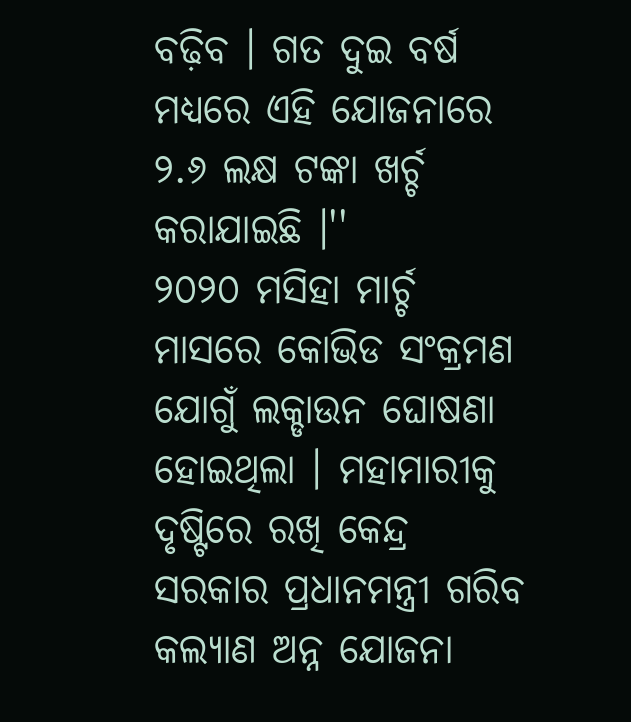ବଢ଼ିବ । ଗତ ଦୁଇ ବର୍ଷ ମଧ୍ୟରେ ଏହି ଯୋଜନାରେ ୨.୬ ଲକ୍ଷ ଟଙ୍କା ଖର୍ଚ୍ଚ କରାଯାଇଛି ।''
୨୦୨୦ ମସିହା ମାର୍ଚ୍ଚ ମାସରେ କୋଭିଡ ସଂକ୍ରମଣ ଯୋଗୁଁ ଲକ୍ଡାଉନ ଘୋଷଣା ହୋଇଥିଲା । ମହାମାରୀକୁ ଦୃଷ୍ଟିରେ ରଖି କେନ୍ଦ୍ର ସରକାର ପ୍ରଧାନମନ୍ତ୍ରୀ ଗରିବ କଲ୍ୟାଣ ଅନ୍ନ ଯୋଜନା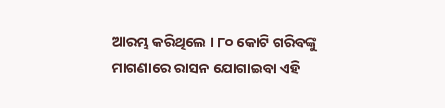ଆରମ୍ଭ କରିଥିଲେ । ୮୦ କୋଟି ଗରିବଙ୍କୁ ମାଗଣାରେ ରାସନ ଯୋଗାଇବା ଏହି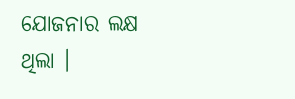ଯୋଜନାର ଲକ୍ଷ ଥିଲା ।